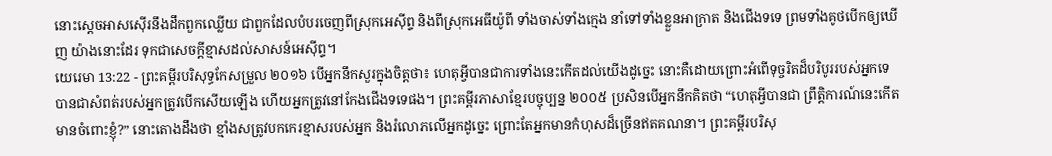នោះស្តេចអាសស៊ើរនឹងដឹកពួកឈ្លើយ ជាពួកដែលបំបរចេញពីស្រុកអេស៊ីព្ទ និងពីស្រុកអេធីយ៉ូពី ទាំងចាស់ទាំងក្មេង នាំទៅទាំងខ្លួនអាក្រាត និងជើងទទេ ព្រមទាំងគូថបើកឲ្យឃើញ យ៉ាងនោះដែរ ទុកជាសេចក្ដីខ្មាសដល់សាសន៍អេស៊ីព្ទ។
យេរេមា 13:22 - ព្រះគម្ពីរបរិសុទ្ធកែសម្រួល ២០១៦ បើអ្នកនឹកសួរក្នុងចិត្តថា៖ ហេតុអ្វីបានជាការទាំងនេះកើតដល់យើងដូច្នេះ នោះគឺដោយព្រោះអំពើទុច្ចរិតដ៏បរិបូររបស់អ្នកទេ បានជាសំពត់របស់អ្នកត្រូវបើកសើយឡើង ហើយអ្នកត្រូវនៅកែងជើងទទេផង។ ព្រះគម្ពីរភាសាខ្មែរបច្ចុប្បន្ន ២០០៥ ប្រសិនបើអ្នកនឹកគិតថា “ហេតុអ្វីបានជា ព្រឹត្តិការណ៍នេះកើតមានចំពោះខ្ញុំ?” នោះតោងដឹងថា ខ្មាំងសត្រូវបកកេរខ្មាសរបស់អ្នក និងរំលោភលើអ្នកដូច្នេះ ព្រោះតែអ្នកមានកំហុសដ៏ច្រើនឥតគណនា។ ព្រះគម្ពីរបរិសុ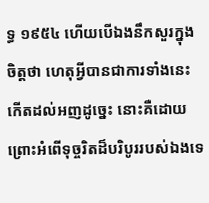ទ្ធ ១៩៥៤ ហើយបើឯងនឹកសួរក្នុងចិត្តថា ហេតុអ្វីបានជាការទាំងនេះកើតដល់អញដូច្នេះ នោះគឺដោយព្រោះអំពើទុច្ចរិតដ៏បរិបូររបស់ឯងទេ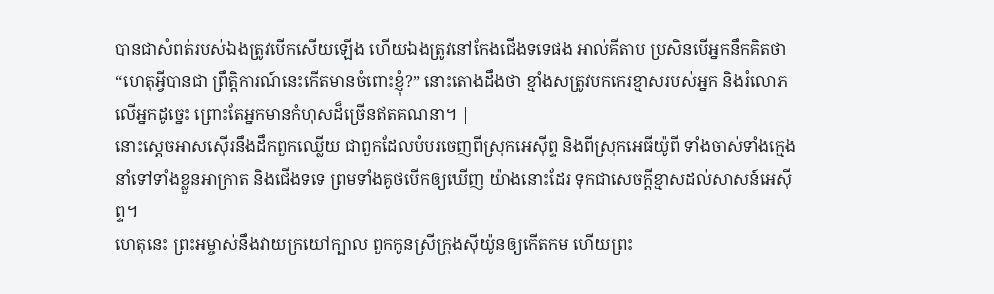បានជាសំពត់របស់ឯងត្រូវបើកសើយឡើង ហើយឯងត្រូវនៅកែងជើងទទេផង អាល់គីតាប ប្រសិនបើអ្នកនឹកគិតថា “ហេតុអ្វីបានជា ព្រឹត្តិការណ៍នេះកើតមានចំពោះខ្ញុំ?” នោះតោងដឹងថា ខ្មាំងសត្រូវបកកេរខ្មាសរបស់អ្នក និងរំលោភលើអ្នកដូច្នេះ ព្រោះតែអ្នកមានកំហុសដ៏ច្រើនឥតគណនា។ |
នោះស្តេចអាសស៊ើរនឹងដឹកពួកឈ្លើយ ជាពួកដែលបំបរចេញពីស្រុកអេស៊ីព្ទ និងពីស្រុកអេធីយ៉ូពី ទាំងចាស់ទាំងក្មេង នាំទៅទាំងខ្លួនអាក្រាត និងជើងទទេ ព្រមទាំងគូថបើកឲ្យឃើញ យ៉ាងនោះដែរ ទុកជាសេចក្ដីខ្មាសដល់សាសន៍អេស៊ីព្ទ។
ហេតុនេះ ព្រះអម្ចាស់នឹងវាយក្រយៅក្បាល ពួកកូនស្រីក្រុងស៊ីយ៉ូនឲ្យកើតកម ហើយព្រះ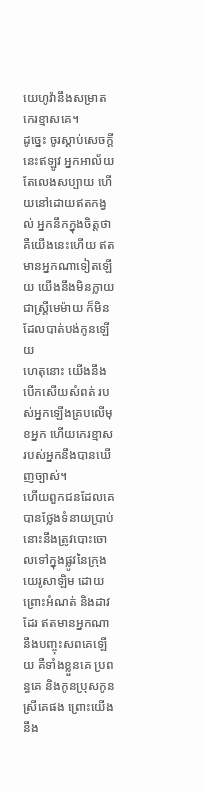យេហូវ៉ានឹងសម្រាតកេរខ្មាសគេ។
ដូច្នេះ ចូរស្តាប់សេចក្ដីនេះឥឡូវ អ្នកអាល័យតែលេងសប្បាយ ហើយនៅដោយឥតកង្វល់ អ្នកនឹកក្នុងចិត្តថា គឺយើងនេះហើយ ឥតមានអ្នកណាទៀតឡើយ យើងនឹងមិនក្លាយជាស្ត្រីមេម៉ាយ ក៏មិនដែលបាត់បង់កូនឡើយ
ហេតុនោះ យើងនឹងបើកសើយសំពត់ របស់អ្នកឡើងគ្របលើមុខអ្នក ហើយកេរខ្មាសរបស់អ្នកនឹងបានឃើញច្បាស់។
ហើយពួកជនដែលគេបានថ្លែងទំនាយប្រាប់នោះនឹងត្រូវបោះចោលទៅក្នុងផ្លូវនៃក្រុងយេរូសាឡិម ដោយព្រោះអំណត់ និងដាវដែរ ឥតមានអ្នកណានឹងបញ្ចុះសពគេឡើយ គឺទាំងខ្លួនគេ ប្រពន្ធគេ និងកូនប្រុសកូនស្រីគេផង ព្រោះយើងនឹង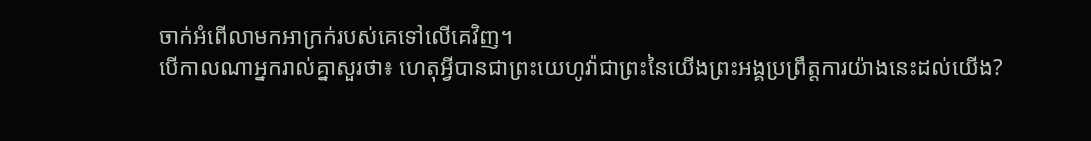ចាក់អំពើលាមកអាក្រក់របស់គេទៅលើគេវិញ។
បើកាលណាអ្នករាល់គ្នាសួរថា៖ ហេតុអ្វីបានជាព្រះយេហូវ៉ាជាព្រះនៃយើងព្រះអង្គប្រព្រឹត្តការយ៉ាងនេះដល់យើង?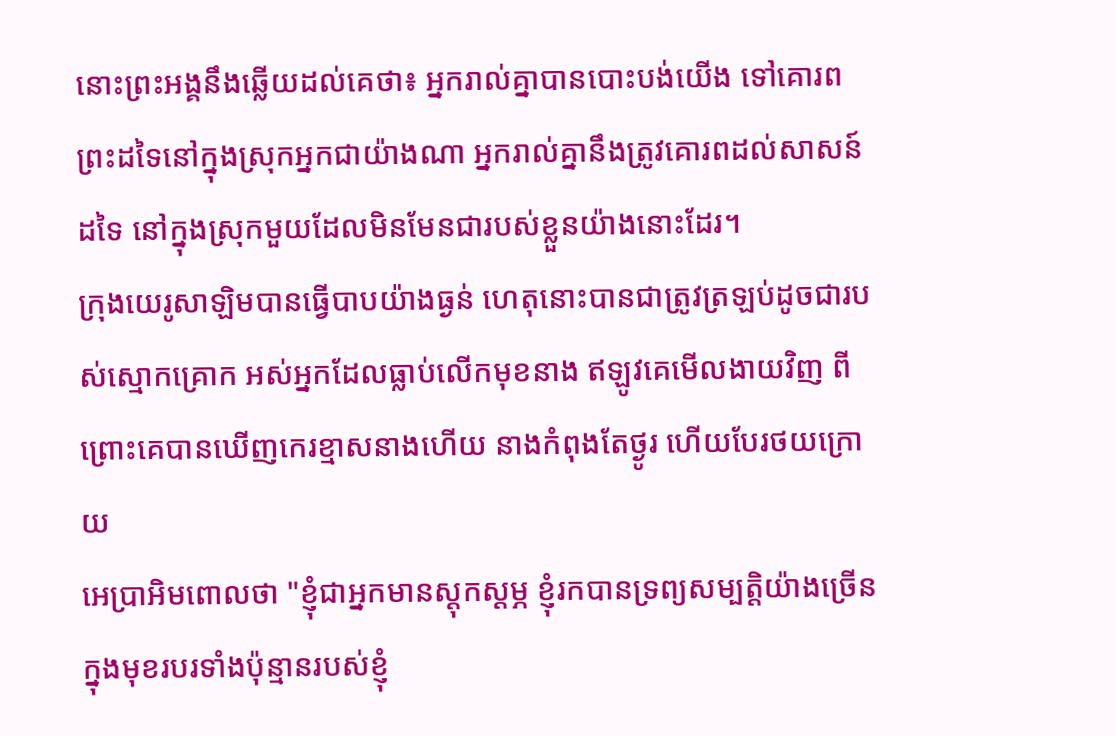នោះព្រះអង្គនឹងឆ្លើយដល់គេថា៖ អ្នករាល់គ្នាបានបោះបង់យើង ទៅគោរពព្រះដទៃនៅក្នុងស្រុកអ្នកជាយ៉ាងណា អ្នករាល់គ្នានឹងត្រូវគោរពដល់សាសន៍ដទៃ នៅក្នុងស្រុកមួយដែលមិនមែនជារបស់ខ្លួនយ៉ាងនោះដែរ។
ក្រុងយេរូសាឡិមបានធ្វើបាបយ៉ាងធ្ងន់ ហេតុនោះបានជាត្រូវត្រឡប់ដូចជារបស់ស្មោកគ្រោក អស់អ្នកដែលធ្លាប់លើកមុខនាង ឥឡូវគេមើលងាយវិញ ពីព្រោះគេបានឃើញកេរខ្មាសនាងហើយ នាងកំពុងតែថ្ងូរ ហើយបែរថយក្រោយ
អេប្រាអិមពោលថា "ខ្ញុំជាអ្នកមានស្ដុកស្ដម្ភ ខ្ញុំរកបានទ្រព្យសម្បត្តិយ៉ាងច្រើន ក្នុងមុខរបរទាំងប៉ុន្មានរបស់ខ្ញុំ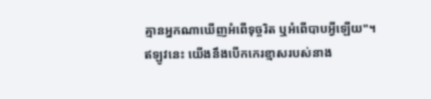គ្មានអ្នកណាឃើញអំពើទុច្ចរិត ឬអំពើបាបអ្វីឡើយ"។
ឥឡូវនេះ យើងនឹងបើកកេរខ្មាសរបស់នាង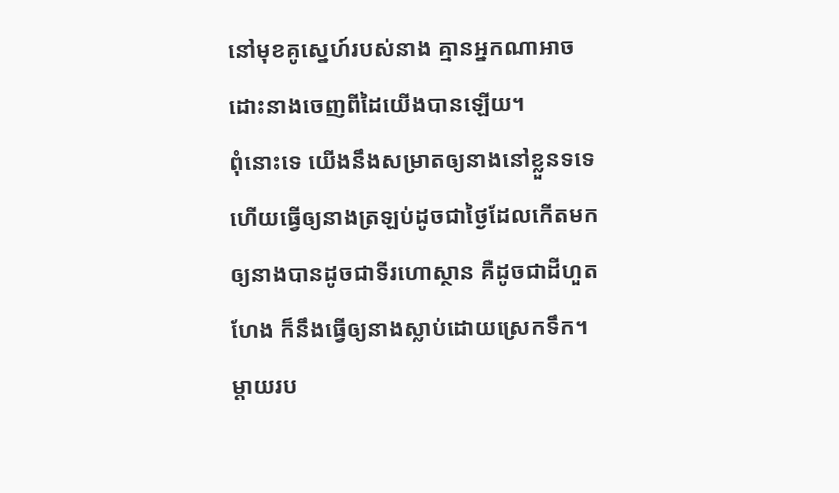នៅមុខគូស្នេហ៍របស់នាង គ្មានអ្នកណាអាចដោះនាងចេញពីដៃយើងបានឡើយ។
ពុំនោះទេ យើងនឹងសម្រាតឲ្យនាងនៅខ្លួនទទេ ហើយធ្វើឲ្យនាងត្រឡប់ដូចជាថ្ងៃដែលកើតមក ឲ្យនាងបានដូចជាទីរហោស្ថាន គឺដូចជាដីហួតហែង ក៏នឹងធ្វើឲ្យនាងស្លាប់ដោយស្រេកទឹក។
ម្តាយរប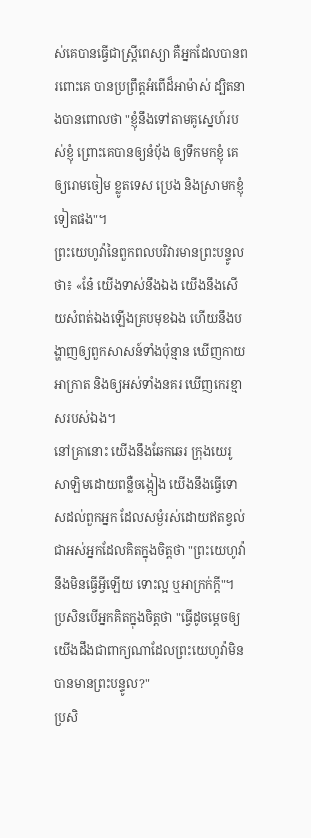ស់គេបានធ្វើជាស្ត្រីពេស្យា គឺអ្នកដែលបានពរពោះគេ បានប្រព្រឹត្តអំពើដ៏អាម៉ាស់ ដ្បិតនាងបានពោលថា "ខ្ញុំនឹងទៅតាមគូស្នេហ៍របស់ខ្ញុំ ព្រោះគេបានឲ្យនំបុ័ង ឲ្យទឹកមកខ្ញុំ គេឲ្យរោមចៀម ខ្លូតទេស ប្រេង និងស្រាមកខ្ញុំទៀតផង"។
ព្រះយេហូវ៉ានៃពួកពលបរិវារមានព្រះបន្ទូលថា៖ «នែ៎ យើងទាស់នឹងឯង យើងនឹងសើយសំពត់ឯងឡើងគ្របមុខឯង ហើយនឹងបង្ហាញឲ្យពួកសាសន៍ទាំងប៉ុន្មាន ឃើញកាយអាក្រាត និងឲ្យអស់ទាំងនគរ ឃើញកេរខ្មាសរបស់ឯង។
នៅគ្រានោះ យើងនឹងឆែកឆេរ ក្រុងយេរូសាឡិមដោយពន្លឺចង្កៀង យើងនឹងធ្វើទោសដល់ពួកអ្នក ដែលសម្ងំរស់ដោយឥតខ្វល់ ជាអស់អ្នកដែលគិតក្នុងចិត្តថា "ព្រះយេហូវ៉ានឹងមិនធ្វើអ្វីឡើយ ទោះល្អ ឬអាក្រក់ក្ដី"។
ប្រសិនបើអ្នកគិតក្នុងចិត្តថា "ធ្វើដូចម្ដេចឲ្យយើងដឹងជាពាក្យណាដែលព្រះយេហូវ៉ាមិនបានមានព្រះបន្ទូល?"
ប្រសិ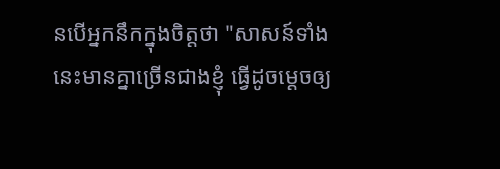នបើអ្នកនឹកក្នុងចិត្តថា "សាសន៍ទាំងនេះមានគ្នាច្រើនជាងខ្ញុំ ធ្វើដូចម្ដេចឲ្យ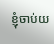ខ្ញុំចាប់យ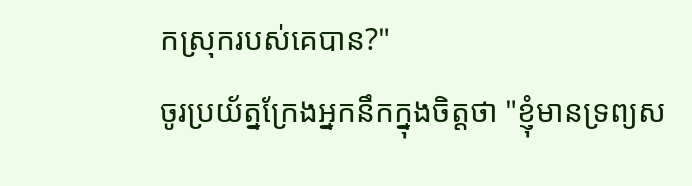កស្រុករបស់គេបាន?"
ចូរប្រយ័ត្នក្រែងអ្នកនឹកក្នុងចិត្តថា "ខ្ញុំមានទ្រព្យស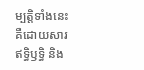ម្បត្តិទាំងនេះ គឺដោយសារឥទ្ធិឫទ្ធិ និង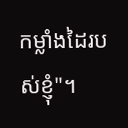កម្លាំងដៃរបស់ខ្ញុំ"។